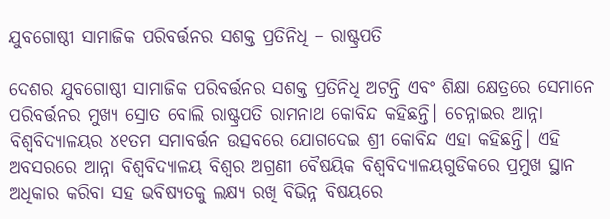ଯୁବଗୋଷ୍ଠୀ ସାମାଜିକ ପରିବର୍ତ୍ତନର ସଶକ୍ତ ପ୍ରତିନିଧି – ରାଷ୍ଟ୍ରପତି

ଦେଶର ଯୁବଗୋଷ୍ଠୀ ସାମାଜିକ ପରିବର୍ତ୍ତନର ସଶକ୍ତ ପ୍ରତିନିଧି ଅଟନ୍ତି ଏବଂ ଶିକ୍ଷା କ୍ଷେତ୍ରରେ ସେମାନେ ପରିବର୍ତ୍ତନର ମୁଖ୍ୟ ସ୍ରୋତ ବୋଲି ରାଷ୍ଟ୍ରପତି ରାମନାଥ କୋବିନ୍ଦ କହିଛନ୍ତି। ଚେନ୍ନାଇର ଆନ୍ନା ବିଶ୍ୱବିଦ୍ୟାଳୟର ୪୧ତମ ସମାବର୍ତ୍ତନ ଉତ୍ସବରେ ଯୋଗଦେଇ ଶ୍ରୀ କୋବିନ୍ଦ ଏହା କହିଛନ୍ତି। ଏହି ଅବସରରେ ଆନ୍ନା ବିଶ୍ୱବିଦ୍ୟାଳୟ ବିଶ୍ୱର ଅଗ୍ରଣୀ ବୈଷୟିକ ବିଶ୍ୱବିଦ୍ୟାଳୟଗୁଡିକରେ ପ୍ରମୁଖ ସ୍ଥାନ ଅଧିକାର କରିବା ସହ ଭବିଷ୍ୟତକୁ ଲକ୍ଷ୍ୟ ରଖି ବିଭିନ୍ନ ବିଷୟରେ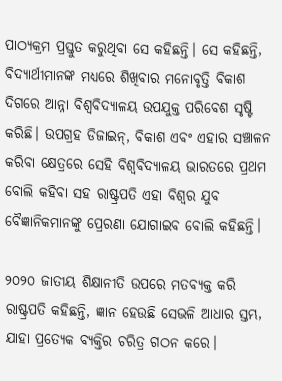ପାଠ୍ୟକ୍ରମ ପ୍ରସ୍ତୁତ କରୁଥିବା ସେ କହିଛନ୍ତି। ସେ କହିଛନ୍ତି, ବିଦ୍ୟାର୍ଥୀମାନଙ୍କ ମଧ୍ୟରେ ଶିଖିବାର ମନୋବୃତ୍ତି ବିକାଶ ଦିଗରେ ଆନ୍ନା ବିଶ୍ୱବିଦ୍ୟାଳୟ ଉପଯୁକ୍ତ ପରିବେଶ ସୃଷ୍ଟି କରିଛି। ଉପଗ୍ରହ ଡିଜାଇନ୍‍, ବିକାଶ ଏବଂ ଏହାର ସଞ୍ଚାଳନ କରିବା କ୍ଷେତ୍ରରେ ସେହି ବିଶ୍ୱବିଦ୍ୟାଳୟ ଭାରତରେ ପ୍ରଥମ ବୋଲି କହିବା ସହ ରାଷ୍ଟ୍ରପତି ଏହା ବିଶ୍ୱର ଯୁବ ବୈଜ୍ଞାନିକମାନଙ୍କୁ ପ୍ରେରଣା ଯୋଗାଇବ ବୋଲି କହିଛନ୍ତି।

୨୦୨୦ ଜାତୀୟ ଶିକ୍ଷାନୀତି ଉପରେ ମତବ୍ୟକ୍ତ କରି ରାଷ୍ଟ୍ରପତି କହିଛନ୍ତି, ଜ୍ଞାନ ହେଉଛି ସେଭଳି ଆଧାର ସ୍ତମ୍ଭ, ଯାହା ପ୍ରତ୍ୟେକ ବ୍ୟକ୍ତିର ଚରିତ୍ର ଗଠନ କରେ।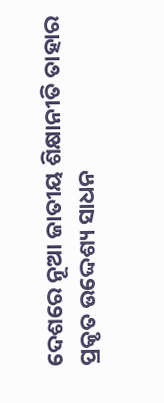ଦେଶରେ ନୂଆ ଜାତୀୟ ଶିକ୍ଷାନୀତି ତାହାର ପ୍ରକୃତ ଉଦ୍ଦେଶ୍ୟ ସାଧନ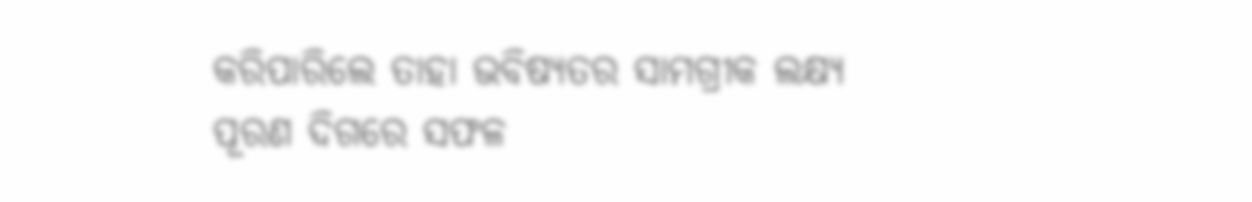କରିପାରିଲେ ତାହା ଭବିଷ୍ୟତର ସାମଗ୍ରୀକ ଲକ୍ଷ୍ୟ ପୂରଣ ଦିଗରେ ସଫଳ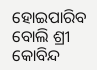ହୋଇପାରିବ ବୋଲି ଶ୍ରୀ କୋବିନ୍ଦ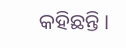କହିଛନ୍ତି।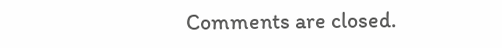Comments are closed.